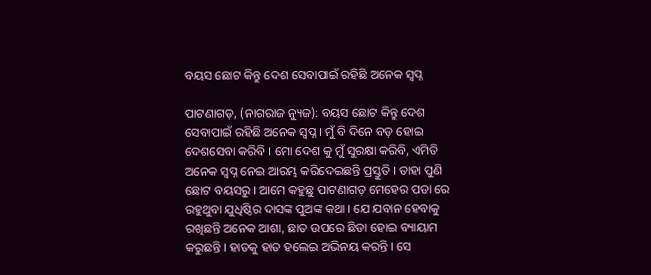ବୟସ ଛୋଟ କିନ୍ତୁ ଦେଶ ସେବାପାଇଁ ରହିଛି ଅନେକ ସ୍ବପ୍ନ

ପାଟଣାଗଡ଼, (ନାଗରାଜ ନ୍ୟୁଜ): ବୟସ ଛୋଟ କିନ୍ତୁ ଦେଶ ସେବାପାଇଁ ରହିଛି ଅନେକ ସ୍ବପ୍ନ । ମୁଁ ବି ଦିନେ ବଡ଼ ହୋଇ ଦେଶସେବା କରିବି । ମୋ ଦେଶ କୁ ମୁଁ ସୁରକ୍ଷା କରିବି, ଏମିତି ଅନେକ ସ୍ବପ୍ନ ନେଇ ଆରମ୍ଭ କରିଦେଇଛନ୍ତି ପ୍ରସ୍ତୁତି । ତାହା ପୁଣି ଛୋଟ ବୟସରୁ । ଆମେ କହୁଛୁ ପାଟଣାଗଡ଼ ମେହେର ପଡା ରେ ରହୁଥୁବା ଯୁଧିଷ୍ଠିର ଦାସଙ୍କ ପୁଅଙ୍କ କଥା । ଯେ ଯବାନ ହେବାକୁ ରଖିଛନ୍ତି ଅନେକ ଆଶା, ଛାତ ଉପରେ ଛିଡା ହୋଇ ବ୍ୟାୟାମ କରୁଛନ୍ତି । ହାତକୁ ହାତ ହଲେଇ ଅଭିନୟ କରନ୍ତି । ସେ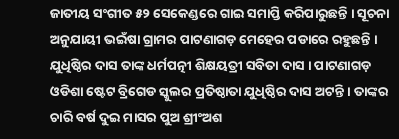ଜାତୀୟ ସଂଗୀତ ୫୨ ସେକେଣ୍ଡରେ ଗାଇ ସମାପ୍ତି କରିପାରୁଛନ୍ତି । ସୂଚନା ଅନୁଯାୟୀ ଭଇଁଷା ଗ୍ରାମର ପାଟଣାଗଡ଼ ମେହେର ପଡାରେ ରହୁଛନ୍ତି । ଯୁଧିଷ୍ଠିର ଦାସ ତାଙ୍କ ଧର୍ମପତ୍ନୀ ଶିକ୍ଷୟତ୍ରୀ ସବିତା ଦାସ । ପାଟଣାଗଡ଼ ଓଡିଶା ଷ୍ଟେଟ ବ୍ରିଗେଡ ସ୍କୁଲର ପ୍ରତିଷ୍ଠାତା ଯୁଧିଷ୍ଠିର ଦାସ ଅଟନ୍ତି । ତାଙ୍କର ଚାରି ବର୍ଷ ଦୁଇ ମାସର ପୁଅ ଶ୍ରୀଂଅଶ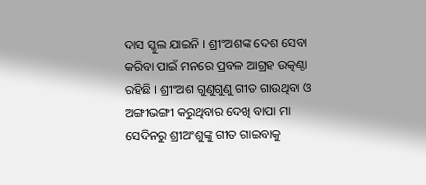ଦାସ ସ୍କୁଲ ଯାଇନି । ଶ୍ରୀଂଅଶଙ୍କ ଦେଶ ସେବା କରିବା ପାଇଁ ମନରେ ପ୍ରବଳ ଆଗ୍ରହ ଉତ୍କଣ୍ଠା ରହିଛି । ଶ୍ରୀଂଅଶ ଗୁଣୁଗୁଣୁ ଗୀତ ଗାଉଥିବା ଓ ଅଙ୍ଗୀଭଙ୍ଗୀ କରୁଥିବାର ଦେଖି ବାପା ମା ସେଦିନରୁ ଶ୍ରୀଅଂଶୁଙ୍କୁ ଗୀତ ଗାଇବାକୁ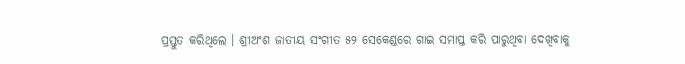ପ୍ରସ୍ତୁତ କରିଥିଲେ । ଶ୍ରୀଅଂଶ ଜାତୀୟ ସଂଗୀତ ୫୨ ସେକେଣ୍ଡରେ ଗାଇ ସମାପ୍ତ କରି ପାରୁଥିବା ଦେଖିବାକୁ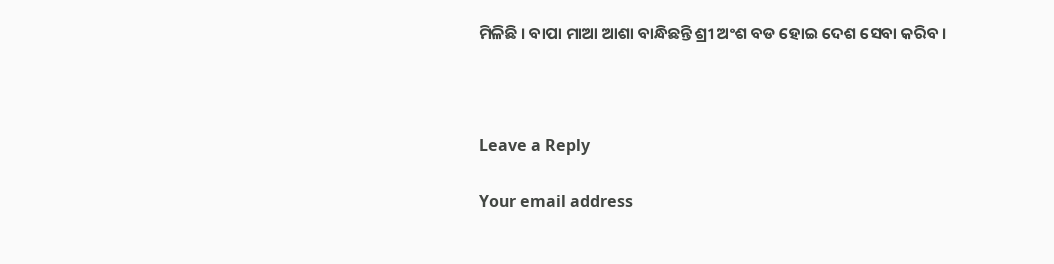ମିଳିଛି । ବାପା ମାଆ ଆଶା ବାନ୍ଧିଛନ୍ତି ଶ୍ରୀ ଅଂଶ ବଡ ହୋଇ ଦେଶ ସେବା କରିବ ।



Leave a Reply

Your email address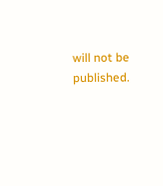will not be published.